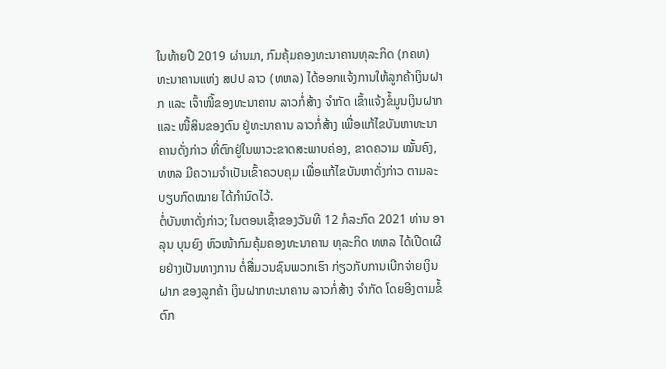ໃນທ້າຍປີ 2019 ຜ່ານມາ, ກົມຄຸ້ມຄອງທະນາຄານທຸລະກິດ (ກຄທ) ທະນາຄານແຫ່ງ ສປປ ລາວ (ທຫລ) ໄດ້ອອກແຈ້ງການໃຫ້ລູກຄ້າເງິນຝາກ ແລະ ເຈົ້າໜີ້ຂອງທະນາຄານ ລາວກໍ່ສ້າງ ຈໍາກັດ ເຂົ້າແຈ້ງຂໍ້ມູນເງິນຝາກ ແລະ ໜີ້ສິນຂອງຕົນ ຢູ່ທະນາຄານ ລາວກໍ່ສ້າງ ເພື່ອແກ້ໄຂບັນຫາທະນາຄານດັ່ງກ່າວ ທີ່ຕົກຢູ່ໃນພາວະຂາດສະພາບຄ່ອງ, ຂາດຄວາມ ໝັ້ນຄົງ, ທຫລ ມີຄວາມຈໍາເປັນເຂົ້າຄວບຄຸມ ເພື່ອແກ້ໄຂບັນຫາດັ່ງກ່າວ ຕາມລະບຽບກົດໝາຍ ໄດ້ກໍານົດໄວ້.
ຕໍ່ບັນຫາດັ່ງກ່າວ; ໃນຕອນເຊົ້າຂອງວັນທີ 12 ກໍລະກົດ 2021 ທ່ານ ອາລຸນ ບຸນຍົງ ຫົວໜ້າກົມຄຸ້ມຄອງທະນາຄານ ທຸລະກິດ ທຫລ ໄດ້ເປີດເຜີຍຢ່າງເປັນທາງການ ຕໍ່ສື່ມວນຊົນພວກເຮົາ ກ່ຽວກັບການເບີກຈ່າຍເງິນຝາກ ຂອງລູກຄ້າ ເງິນຝາກທະນາຄານ ລາວກໍ່ສ້າງ ຈໍາກັດ ໂດຍອີງຕາມຂໍ້ຕົກ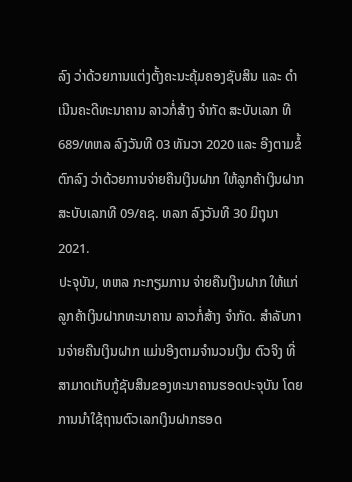ລົງ ວ່າດ້ວຍການແຕ່ງຕັ້ງຄະນະຄຸ້ມຄອງຊັບສິນ ແລະ ດໍາເນີນຄະດີທະນາຄານ ລາວກໍ່ສ້າງ ຈໍາກັດ ສະບັບເລກ ທີ 689/ທຫລ ລົງວັນທີ 03 ທັນວາ 2020 ແລະ ອີງຕາມຂໍ້ຕົກລົງ ວ່າດ້ວຍການຈ່າຍຄືນເງິນຝາກ ໃຫ້ລູກຄ້າເງິນຝາກ ສະບັບເລກທີ 09/ຄຊ. ທລກ ລົງວັນທີ 30 ມິຖຸນາ 2021.
ປະຈຸບັນ, ທຫລ ກະກຽມການ ຈ່າຍຄືນເງິນຝາກ ໃຫ້ແກ່ລູກຄ້າເງິນຝາກທະນາຄານ ລາວກໍ່ສ້າງ ຈໍາກັດ. ສຳລັບການຈ່າຍຄືນເງິນຝາກ ແມ່ນອີງຕາມຈໍານວນເງິນ ຕົວຈິງ ທີ່ສາມາດເກັບກູ້ຊັບສິນຂອງທະນາຄານຮອດປະຈຸບັນ ໂດຍການນໍາໃຊ້ຖານຕົວເລກເງິນຝາກຮອດ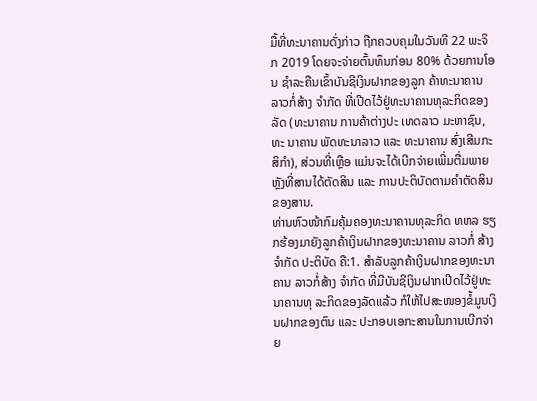ມື້ທີ່ທະນາຄານດັ່ງກ່າວ ຖືກຄວບຄຸມໃນວັນທີ 22 ພະຈິກ 2019 ໂດຍຈະຈ່າຍຕົ້ນທຶນກ່ອນ 80% ດ້ວຍການໂອນ ຊໍາລະຄືນເຂົ້າບັນຊີເງິນຝາກຂອງລູກ ຄ້າທະນາຄານ ລາວກໍ່ສ້າງ ຈໍາກັດ ທີ່ເປີດໄວ້ຢູ່ທະນາຄານທຸລະກິດຂອງລັດ (ທະນາຄານ ການຄ້າຕ່າງປະ ເທດລາວ ມະຫາຊົນ, ທະ ນາຄານ ພັດທະນາລາວ ແລະ ທະນາຄານ ສົ່ງເສີມກະສິກໍາ), ສ່ວນທີ່ເຫຼືອ ແມ່ນຈະໄດ້ເບີກຈ່າຍເພີ່ມຕື່ມພາຍຫຼັງທີ່ສານໄດ້ຕັດສິນ ແລະ ການປະຕິບັດຕາມຄໍາຕັດສິນຂອງສານ.
ທ່ານຫົວໜ້າກົມຄຸ້ມຄອງທະນາຄານທຸລະກິດ ທຫລ ຮຽກຮ້ອງມາຍັງລູກຄ້າເງິນຝາກຂອງທະນາຄານ ລາວກໍ່ ສ້າງ ຈໍາກັດ ປະຕິບັດ ຄື:1. ສໍາລັບລູກຄ້າເງິນຝາກຂອງທະນາຄານ ລາວກໍ່ສ້າງ ຈໍາກັດ ທີ່ມີບັນຊີເງິນຝາກເປີດໄວ້ຢູ່ທະນາຄານທຸ ລະກິດຂອງລັດແລ້ວ ກໍໃຫ້ໄປສະໜອງຂໍ້ມູນເງິນຝາກຂອງຕົນ ແລະ ປະກອບເອກະສານໃນການເບີກຈ່າຍ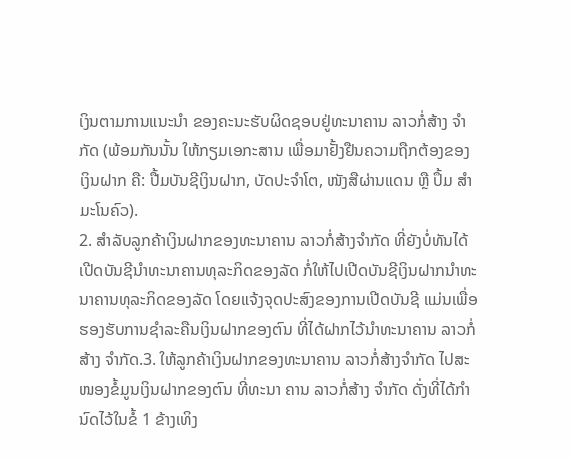ເງິນຕາມການແນະນໍາ ຂອງຄະນະຮັບຜິດຊອບຢູ່ທະນາຄານ ລາວກໍ່ສ້າງ ຈໍາກັດ (ພ້ອມກັນນັ້ນ ໃຫ້ກຽມເອກະສານ ເພື່ອມາຢັ້ງຢືນຄວາມຖືກຕ້ອງຂອງ ເງິນຝາກ ຄື: ປື້ມບັນຊີເງິນຝາກ, ບັດປະຈໍາໂຕ, ໜັງສືຜ່ານແດນ ຫຼື ປຶ້ມ ສໍາມະໂນຄົວ).
2. ສໍາລັບລູກຄ້າເງິນຝາກຂອງທະນາຄານ ລາວກໍ່ສ້າງຈໍາກັດ ທີ່ຍັງບໍ່ທັນໄດ້ເປີດບັນຊີນໍາທະນາຄານທຸລະກິດຂອງລັດ ກໍ່ໃຫ້ໄປເປີດບັນຊີເງິນຝາກນໍາທະນາຄານທຸລະກິດຂອງລັດ ໂດຍແຈ້ງຈຸດປະສົງຂອງການເປີດບັນຊີ ແມ່ນເພື່ອຮອງຮັບການຊໍາລະຄືນເງິນຝາກຂອງຕົນ ທີ່ໄດ້ຝາກໄວ້ນໍາທະນາຄານ ລາວກໍ່ສ້າງ ຈໍາກັດ.3. ໃຫ້ລູກຄ້າເງິນຝາກຂອງທະນາຄານ ລາວກໍ່ສ້າງຈໍາກັດ ໄປສະໜອງຂໍ້ມູນເງິນຝາກຂອງຕົນ ທີ່ທະນາ ຄານ ລາວກໍ່ສ້າງ ຈໍາກັດ ດັ່ງທີ່ໄດ້ກໍານົດໄວ້ໃນຂໍ້ 1 ຂ້າງເທິງ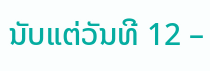ນັບແຕ່ວັນທີ 12 –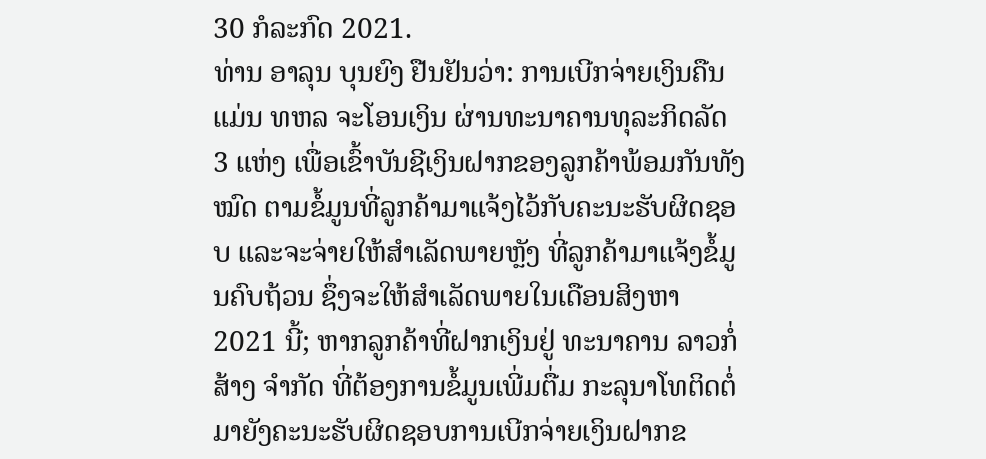30 ກໍລະກົດ 2021.
ທ່ານ ອາລຸນ ບຸນຍົງ ຢືນຢັນວ່າ: ການເບີກຈ່າຍເງິນຄືນແມ່ນ ທຫລ ຈະໂອນເງິນ ຜ່ານທະນາຄານທຸລະກິດລັດ 3 ແຫ່ງ ເພື່ອເຂົ້າບັນຊີເງິນຝາກຂອງລູກຄ້າພ້ອມກັນທັງໝົດ ຕາມຂໍ້ມູນທີ່ລູກຄ້າມາແຈ້ງໄວ້ກັບຄະນະຮັບຜິດຊອບ ແລະຈະຈ່າຍໃຫ້ສຳເລັດພາຍຫຼັງ ທີ່ລູກຄ້າມາແຈ້ງຂໍ້ມູນຄົບຖ້ວນ ຊຶ່ງຈະໃຫ້ສຳເລັດພາຍໃນເດືອນສິງຫາ 2021 ນີ້; ຫາກລູກຄ້າທີ່ຝາກເງິນຢູ່ ທະນາຄານ ລາວກໍ່ສ້າງ ຈໍາກັດ ທີ່ຕ້ອງການຂໍ້ມູນເພີ່ມຕື່ມ ກະລຸນາໂທຕິດຕໍ່ມາຍັງຄະນະຮັບຜິດຊອບການເບີກຈ່າຍເງິນຝາກຂ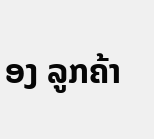ອງ ລູກຄ້າ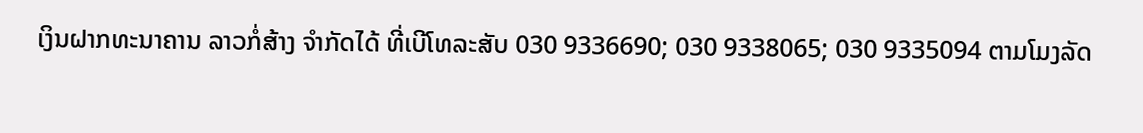ເງິນຝາກທະນາຄານ ລາວກໍ່ສ້າງ ຈໍາກັດໄດ້ ທີ່ເບີໂທລະສັບ 030 9336690; 030 9338065; 030 9335094 ຕາມໂມງລັດ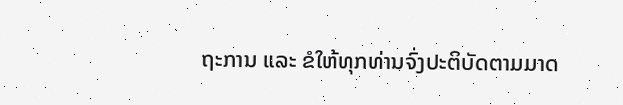ຖະການ ແລະ ຂໍໃຫ້ທຸກທ່ານຈົ່ງປະຕິບັດຕາມມາດ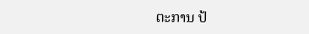ຕະການ ປ້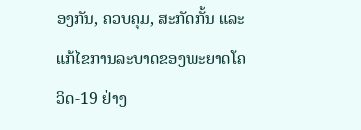ອງກັນ, ຄວບຄຸມ, ສະກັດກັ້ນ ແລະ ແກ້ໄຂການລະບາດຂອງພະຍາດໂຄວິດ-19 ຢ່າງ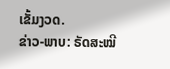ເຂັ້ມງວດ.
ຂ່າວ-ພາບ: ຣັດສະໝີ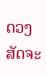ດວງສັດຈະ